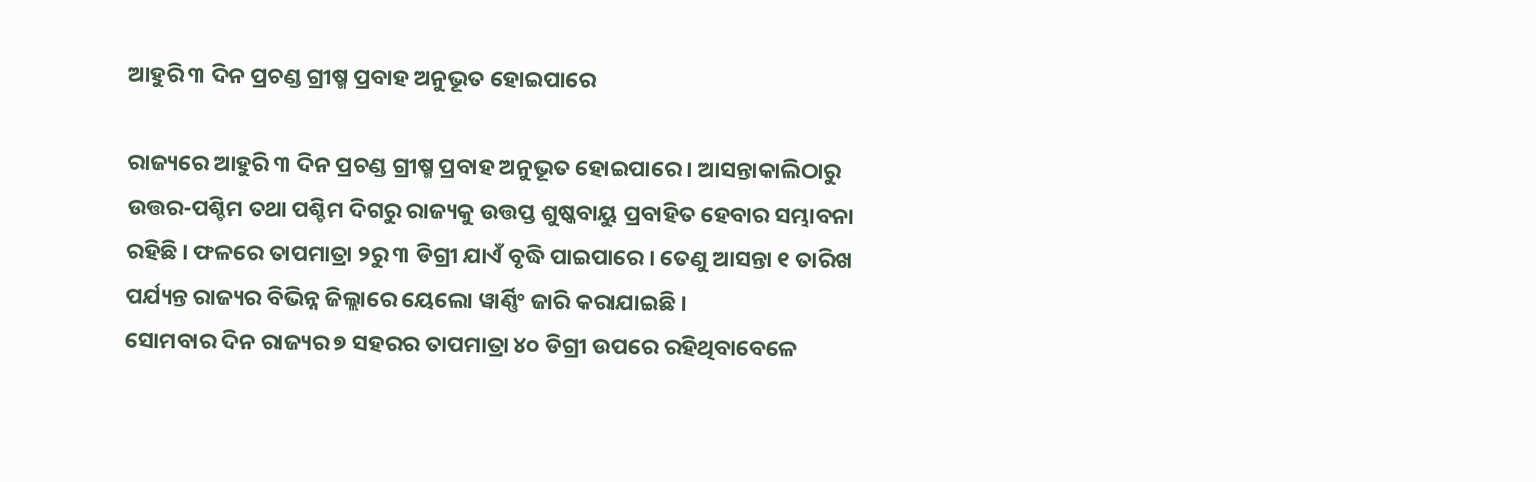ଆହୁରି ୩ ଦିନ ପ୍ରଚଣ୍ଡ ଗ୍ରୀଷ୍ମ ପ୍ରବାହ ଅନୁଭୂତ ହୋଇପାରେ

ରାଜ୍ୟରେ ଆହୁରି ୩ ଦିନ ପ୍ରଚଣ୍ଡ ଗ୍ରୀଷ୍ମ ପ୍ରବାହ ଅନୁଭୂତ ହୋଇପାରେ । ଆସନ୍ତାକାଲିଠାରୁ ଉତ୍ତର-ପଶ୍ଚିମ ତଥା ପଶ୍ଚିମ ଦିଗରୁ ରାଜ୍ୟକୁ ଉତ୍ତପ୍ତ ଶୁଷ୍କବାୟୁ ପ୍ରବାହିତ ହେବାର ସମ୍ଭାବନା ରହିଛି । ଫଳରେ ତାପମାତ୍ରା ୨ରୁ ୩ ଡିଗ୍ରୀ ଯାଏଁ ବୃଦ୍ଧି ପାଇପାରେ । ତେଣୁ ଆସନ୍ତା ୧ ତାରିଖ ପର୍ଯ୍ୟନ୍ତ ରାଜ୍ୟର ବିଭିନ୍ନ ଜିଲ୍ଲାରେ ୟେଲୋ ୱାର୍ଣ୍ଣିଂ ଜାରି କରାଯାଇଛି ।
ସୋମବାର ଦିନ ରାଜ୍ୟର ୭ ସହରର ତାପମାତ୍ରା ୪୦ ଡିଗ୍ରୀ ଉପରେ ରହିଥିବାବେଳେ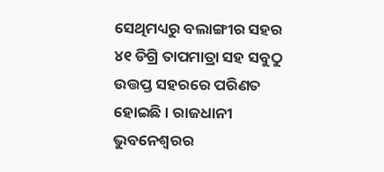ସେଥିମଧ୍ୟରୁ ବଲାଙ୍ଗୀର ସହର ୪୧ ଡିଗ୍ରି ତାପମାତ୍ରା ସହ ସବୁଠୁ ଉତ୍ତପ୍ତ ସହରରେ ପରିଣତ ହୋଇଛି । ରାଜଧାନୀ ଭୁବନେଶ୍ବରର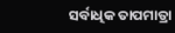ସର୍ବାଧିକ ତାପମାତ୍ରା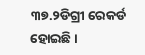୩୭.୨ଡିଗ୍ରୀ ରେକର୍ଡ ହୋଇଛି ।